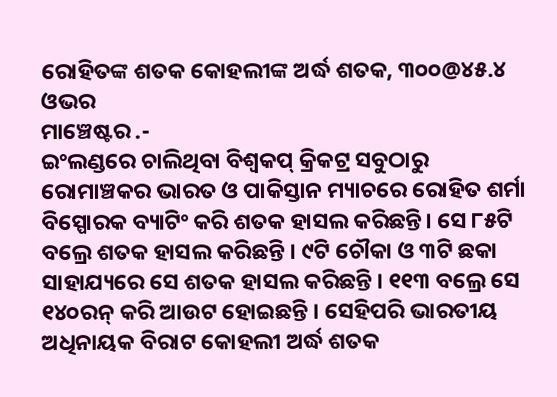ରୋହିତଙ୍କ ଶତକ କୋହଲୀଙ୍କ ଅର୍ଦ୍ଧ ଶତକ, ୩୦୦@୪୫.୪ ଓଭର
ମାଞ୍ଚେଷ୍ଟର .-
ଇଂଲଣ୍ଡରେ ଚାଲିଥିବା ବିଶ୍ୱକପ୍ କ୍ରିକଟ୍ର ସବୁଠାରୁ ରୋମାଞ୍ଚକର ଭାରତ ଓ ପାକିସ୍ତାନ ମ୍ୟାଚରେ ରୋହିତ ଶର୍ମା ବିସ୍ପୋରକ ବ୍ୟାଟିଂ କରି ଶତକ ହାସଲ କରିଛନ୍ତି। ସେ ୮୫ଟି ବଲ୍ରେ ଶତକ ହାସଲ କରିଛନ୍ତି । ୯ଟି ଚୌକା ଓ ୩ଟି ଛକା ସାହାଯ୍ୟରେ ସେ ଶତକ ହାସଲ କରିଛନ୍ତି । ୧୧୩ ବଲ୍ରେ ସେ ୧୪୦ରନ୍ କରି ଆଉଟ ହୋଇଛନ୍ତି । ସେହିପରି ଭାରତୀୟ ଅଧିନାୟକ ବିରାଟ କୋହଲୀ ଅର୍ଦ୍ଧ ଶତକ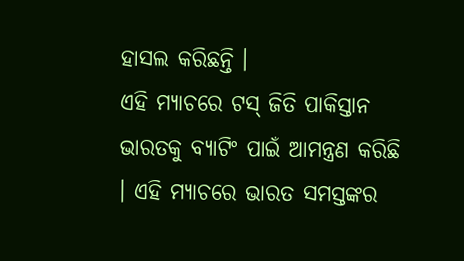ହାସଲ କରିଛନ୍ତି ।
ଏହି ମ୍ୟାଚରେ ଟସ୍ ଜିତି ପାକିସ୍ତାନ ଭାରତକୁ ବ୍ୟାଟିଂ ପାଇଁ ଆମନ୍ତ୍ରଣ କରିଛି । ଏହି ମ୍ୟାଚରେ ଭାରତ ସମସ୍ତଙ୍କର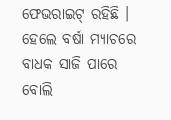ଫେଭରାଇଟ୍ ରହିଛି । ହେଲେ ବର୍ଷା ମ୍ୟାଚରେ ବାଧକ ସାଜି ପାରେ ବୋଲି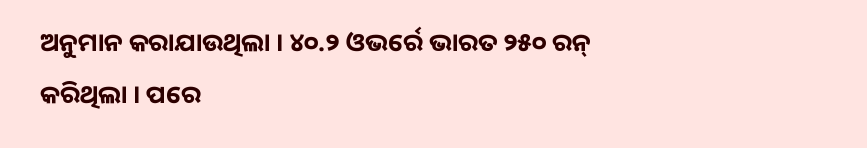ଅନୁମାନ କରାଯାଉଥିଲା । ୪୦.୨ ଓଭର୍ରେ ଭାରତ ୨୫୦ ରନ୍ କରିଥିଲା । ପରେ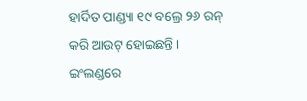ହାର୍ଦିତ ପାଣ୍ଡ୍ୟା ୧୯ ବଲ୍ରେ ୨୬ ରନ୍ କରି ଆଉଟ୍ ହୋଇଛନ୍ତି ।
ଇଂଲଣ୍ଡରେ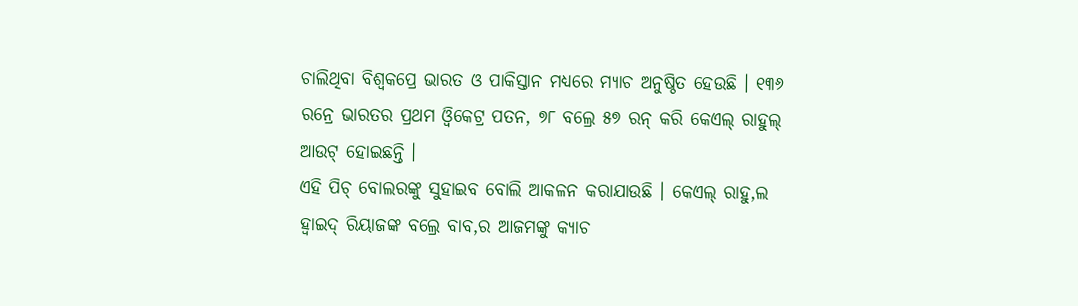ଚାଲିଥିବା ବିଶ୍ୱକପ୍ରେ ଭାରତ ଓ ପାକିସ୍ତାନ ମଧ୍ୟରେ ମ୍ୟାଚ ଅନୁଷ୍ଠିତ ହେଉଛି । ୧୩୬ ରନ୍ରେ ଭାରତର ପ୍ରଥମ ଓ୍ୱିକେଟ୍ର ପତନ, ୭୮ ବଲ୍ରେ ୫୭ ରନ୍ କରି କେଏଲ୍ ରାହୁଲ୍ ଆଉଟ୍ ହୋଇଛନ୍ତି ।
ଏହି ପିଚ୍ ବୋଲରଙ୍କୁ ସୁହାଇବ ବୋଲି ଆକଳନ କରାଯାଉଛି । କେଏଲ୍ ରାହୁ,ଲ ହ୍ୱାଇଦ୍ ରିୟାଜଙ୍କ ବଲ୍ରେ ବାବ,ର ଆଜମଙ୍କୁ କ୍ୟାଚ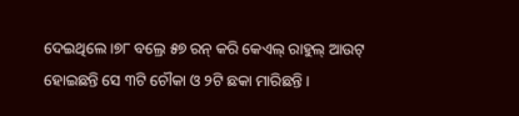ଦେଇଥିଲେ ।୭୮ ବଲ୍ରେ ୫୭ ରନ୍ କରି କେଏଲ୍ ରାହୁଲ୍ ଆଉଟ୍ ହୋଇଛନ୍ତି ସେ ୩ଟି ଚୌକା ଓ ୨ଟି ଛକା ମାରିଛନ୍ତି ।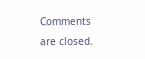Comments are closed.